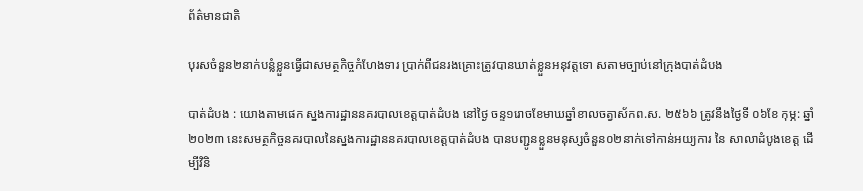ព័ត៌មានជាតិ

បុរសចំនួន២នាក់បន្លំខ្លួនធ្វេីជាសមត្ថកិច្ចកំហែងទារ ប្រាក់ពីជនរងគ្រោះត្រូវបានឃាត់ខ្លួនអនុវត្តទោ សតាមច្បាប់នៅក្រុងបាត់ដំបង

បាត់ដំបង : យោងតាមផេក ស្នងការដ្ឋាននគរបាលខេត្តបាត់ដំបង នៅថ្ងៃ ចន្ទ១រោចខែមាឃឆ្នាំខាលចត្វាស័កព.ស. ២៥៦៦ ត្រូវនឹងថ្ងៃទី ០៦ខែ កុម្ភ: ឆ្នាំ២០២៣ នេះសមត្ថកិច្ចនគរបាលនៃស្នងការដ្ឋាននគរបាលខេត្តបាត់ដំបង បានបញ្ជូនខ្លួនមនុស្សចំនួន០២នាក់ទៅកាន់អយ្យការ នៃ សាលាដំបូងខេត្ត ដេីម្បីវិនិ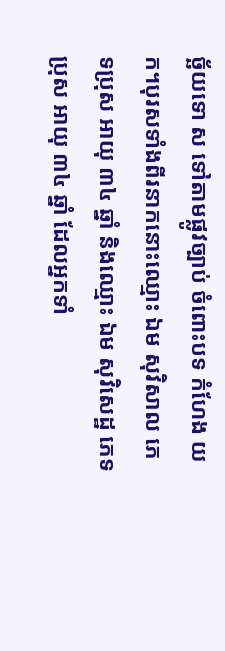ច្ឆ័យទោ ស ទៅតាមផ្លូវច្បាប់ ចំពោះបទ កំហែង យក។បុរសទាំងពីរនាកនោះឈ្មោះ ឯម សុវិសាល ភេ ទប្រុស អាយុ ៣៤ ឆ្នាំ និងឈ្មោះ ឯម សុវិសេដ្ឋ ភេទ
ប្រុស អាយុ ៣៤ ឆ្នាំ ដែលអ្នកទាំ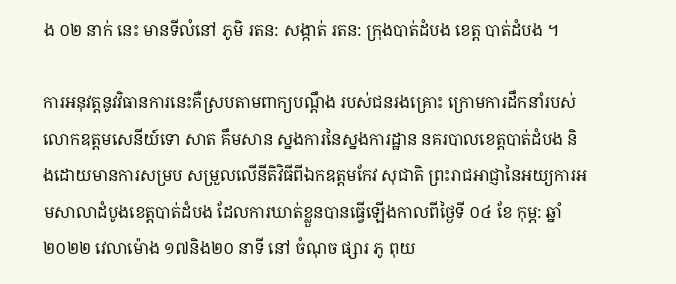ង ០២ នាក់ នេះ មានទីលំនៅ ភូមិ រតន: សង្កាត់ រតន: ក្រុងបាត់ដំបង ខេត្ត បាត់ដំបង ។

ការអនុវត្តនូវវិធានការនេះគឺស្របតាមពាក្យបណ្តឹង របស់ជនរងគ្រោះ ក្រោមការដឹកនាំរបស់លោកឧត្តមសេនីយ៍ទោ សាត គឹមសាន ស្នងការនៃស្នងការដ្ឋាន នគរបាលខេត្តបាត់ដំបង និងដោយមានការសម្រប សម្រួលលេីនីតិវិធីពីឯកឧត្តមកែវ សុជាតិ ព្រះរាជអាជ្ញានៃអយ្យការអមសាលាដំបូងខេត្តបាត់ដំបង ដែលការឃាត់ខ្លួនបានធ្វេីឡេីងកាលពីថ្ងៃទី ០៤ ខែ កុម្ភ: ឆ្នាំ ២០២២ វេលាម៉ោង ១៧និង២០ នាទី នៅ ចំណុច ផ្សារ ភូ ពុយ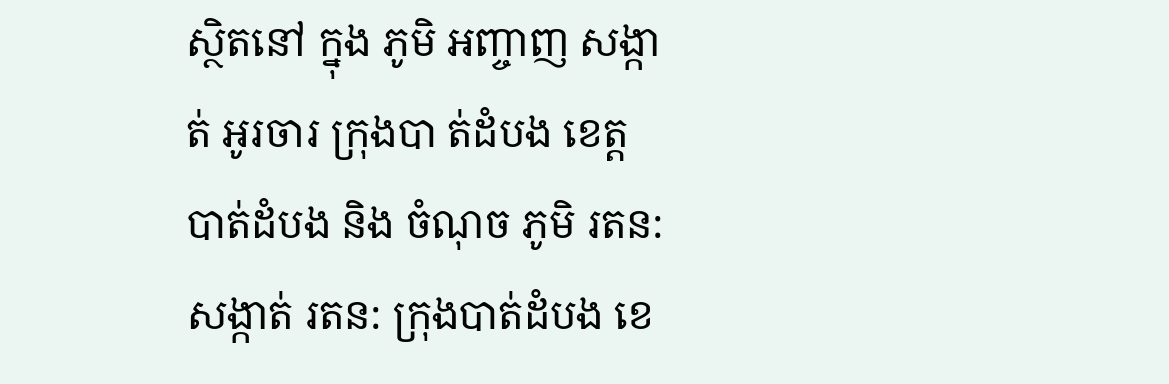ស្ថិតនៅ ក្នុង ភូមិ អញ្ចាញ សង្កាត់ អូរចារ ក្រុងបា ត់ដំបង ខេត្ត បាត់ដំបង និង ចំណុច ភូមិ រតន: សង្កាត់ រតន: ក្រុងបាត់ដំបង ខេ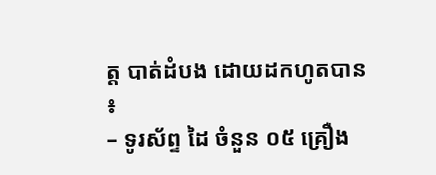ត្ត បាត់ដំបង ដោយដកហូតបាន ៖
– ទូរស័ព្ទ ដៃ ចំនួន ០៥ គ្រឿង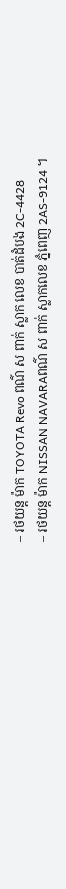– រថយន្ដ ម៉ាក TOYOTA Revo ពណ៌ ស ពាក់ ស្លាក លេខ បាត់ដំបង 2C-4428
– រថយន្ដ ម៉ាក NISSAN NAVARAពណ៌ ស ពាក់ ស្លាកលេខ ភ្នំពេញ 2AS-9124 ។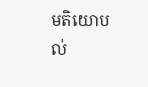មតិយោបល់